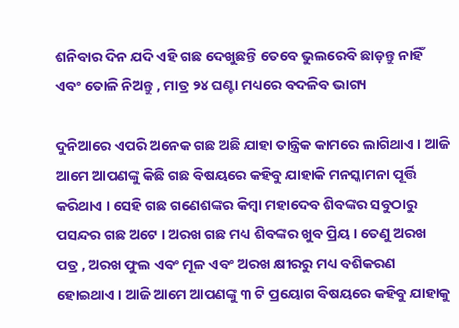ଶନିବାର ଦିନ ଯଦି ଏହି ଗଛ ଦେଖୁଛନ୍ତି ତେବେ ଭୁଲରେବି ଛାଡ଼ନ୍ତୁ ନାହିଁ ଏବଂ ତୋଳି ନିଅନ୍ତୁ , ମାତ୍ର ୨୪ ଘଣ୍ଟା ମଧ୍ୟରେ ବଦଳିବ ଭାଗ୍ୟ

ଦୁନିଆରେ ଏପରି ଅନେକ ଗଛ ଅଛି ଯାହା ତାନ୍ତ୍ରିକ କାମରେ ଲାଗିଥାଏ । ଆଜି ଆମେ ଆପଣଙ୍କୁ କିଛି ଗଛ ବିଷୟରେ କହିବୁ ଯାହାକି ମନସ୍କାମନା ପୂର୍ତ୍ତି କରିଥାଏ । ସେହି ଗଛ ଗଣେଶଙ୍କର କିମ୍ୱା ମହାଦେବ ଶିବଙ୍କର ସବୁଠାରୁ ପସନ୍ଦର ଗଛ ଅଟେ । ଅରଖ ଗଛ ମଧ୍ୟ ଶିବଙ୍କର ଖୁବ ପ୍ରିୟ । ତେଣୁ ଅରଖ ପତ୍ର , ଅରଖ ଫୁଲ ଏବଂ ମୂଳ ଏବଂ ଅରଖ କ୍ଷୀରରୁ ମଧ୍ୟ ବଶିକରଣ ହୋଇଥାଏ । ଆଜି ଆମେ ଆପଣଙ୍କୁ ୩ ଟି ପ୍ରୟୋଗ ବିଷୟରେ କହିବୁ ଯାହାକୁ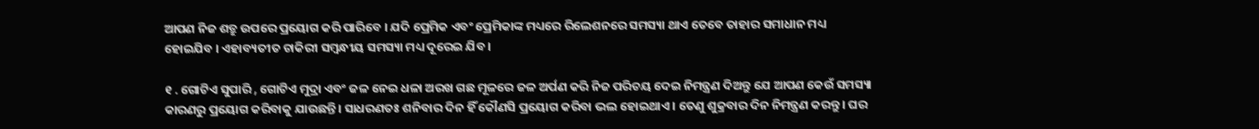ଆପଣ ନିଜ ଶତ୍ରୁ ଉପରେ ପ୍ରୟୋଗ କରି ପାରିବେ । ଯଦି ପ୍ରେମିକ ଏବଂ ପ୍ରେମିକାଙ୍କ ମଧ୍ୟରେ ରିଲେଶନରେ ସମସ୍ୟା ଥାଏ ତେବେ ତାହାର ସମାଧାନ ମଧ୍ୟ ହୋଇଯିବ । ଏହାବ୍ୟତୀତ ଚାକିରୀ ସମ୍ବନ୍ଧୀୟ ସମସ୍ୟା ମଧ୍ୟ ଦୂରେଇ ଯିବ ।

୧ . ଗୋଟିଏ ସୁପାରି , ଗୋଟିଏ ମୁଦ୍ରା ଏବଂ ଜଳ ନେଇ ଧଳା ଅରଖ ଗଛ ମୂଳରେ ଜଳ ଅର୍ପଣ କରି ନିଜ ପରିଚୟ ଦେଇ ନିମନ୍ତ୍ରଣ ଦିଅନ୍ତୁ ଯେ ଆପଣ କେଉଁ ସମସ୍ୟା କାରଣରୁ ପ୍ରୟୋଗ କରିବାକୁ ଯାଉଛନ୍ତି । ସାଧରଣତଃ ଶନିବାର ଦିନ ହିଁ କୌଣସି ପ୍ରୟୋଗ କରିବା ଭଲ ହୋଇଥାଏ । ତେଣୁ ଶୁକ୍ରବାର ଦିନ ନିମନ୍ତ୍ରଣ କରନ୍ତୁ । ଘର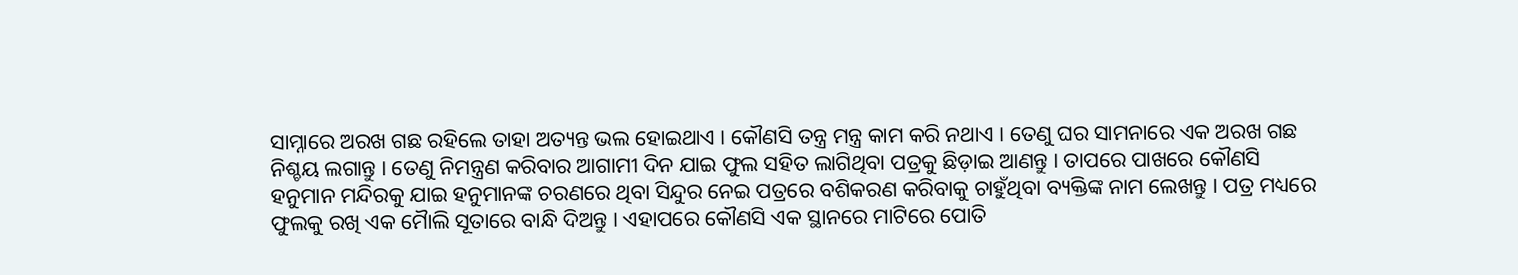ସାମ୍ନାରେ ଅରଖ ଗଛ ରହିଲେ ତାହା ଅତ୍ୟନ୍ତ ଭଲ ହୋଇଥାଏ । କୌଣସି ତନ୍ତ୍ର ମନ୍ତ୍ର କାମ କରି ନଥାଏ । ତେଣୁ ଘର ସାମନାରେ ଏକ ଅରଖ ଗଛ ନିଶ୍ଚୟ ଲଗାନ୍ତୁ । ତେଣୁ ନିମନ୍ତ୍ରଣ କରିବାର ଆଗାମୀ ଦିନ ଯାଇ ଫୁଲ ସହିତ ଲାଗିଥିବା ପତ୍ରକୁ ଛିଡ଼ାଇ ଆଣନ୍ତୁ । ତାପରେ ପାଖରେ କୌଣସି ହନୁମାନ ମନ୍ଦିରକୁ ଯାଇ ହନୁମାନଙ୍କ ଚରଣରେ ଥିବା ସିନ୍ଦୁର ନେଇ ପତ୍ରରେ ବଶିକରଣ କରିବାକୁ ଚାହୁଁଥିବା ବ୍ୟକ୍ତିଙ୍କ ନାମ ଲେଖନ୍ତୁ । ପତ୍ର ମଧ୍ୟରେ ଫୁଲକୁ ରଖି ଏକ ମୋୖଲି ସୂତାରେ ବାନ୍ଧି ଦିଅନ୍ତୁ । ଏହାପରେ କୌଣସି ଏକ ସ୍ଥାନରେ ମାଟିରେ ପୋତି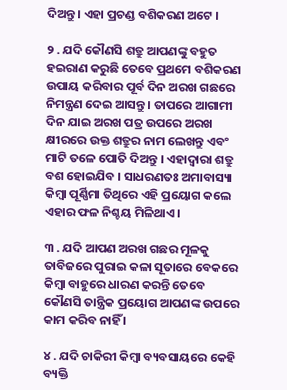ଦିଅନ୍ତୁ । ଏହା ପ୍ରଚଣ୍ଡ ବଶିକରଣ ଅଟେ ।

୨ . ଯଦି କୌଣସି ଶତ୍ରୁ ଆପଣଙ୍କୁ ବହୁତ ହଇରାଣ କରୁଛି ତେବେ ପ୍ରଥମେ ବଶିକରଣ ଉପାୟ କରିବାର ପୂର୍ବ ଦିନ ଅରଖ ଗଛରେ ନିମନ୍ତ୍ରଣ ଦେଇ ଆସନ୍ତୁ । ତାପରେ ଆଗାମୀ ଦିନ ଯାଇ ଅରଖ ପତ୍ର ଉପରେ ଅରଖ କ୍ଷୀରରେ ଉକ୍ତ ଶତ୍ରୁର ନାମ ଲେଖନ୍ତୁ ଏବଂ ମାଟି ତଳେ ପୋତି ଦିଅନ୍ତୁ । ଏହାଦ୍ବାରା ଶତ୍ରୁ ବଶ ହୋଇଯିବ । ସାଧରଣତଃ ଅମାବାସ୍ୟା କିମ୍ବା ପୂର୍ଣ୍ଣିମା ତିଥିରେ ଏହି ପ୍ରୟୋଗ କଲେ ଏହାର ଫଳ ନିଶ୍ଚୟ ମିଳିଥାଏ ।

୩ . ଯଦି ଆପଣ ଅରଖ ଗଛର ମୂଳକୁ ତାବିଜରେ ପୁରାଇ କଳା ସୂତାରେ ବେକରେ କିମ୍ବା ବାହୁରେ ଧାରଣ କରନ୍ତି ତେବେ କୌଣସି ତାନ୍ତ୍ରିକ ପ୍ରୟୋଗ ଆପଣଙ୍କ ଉପରେ କାମ କରିବ ନାହିଁ ।

୪ . ଯଦି ଚାକିରୀ କିମ୍ବା ବ୍ୟବସାୟରେ କେହି ବ୍ୟକ୍ତି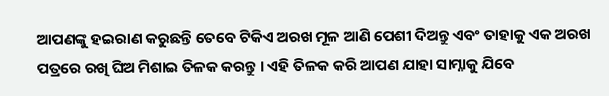ଆପଣଙ୍କୁ ହଇରାଣ କରୁଛନ୍ତି ତେବେ ଟିକିଏ ଅରଖ ମୂଳ ଆଣି ପେଶୀ ଦିଅନ୍ତୁ ଏବଂ ତାହାକୁ ଏକ ଅରଖ ପତ୍ରରେ ରଖି ଘିଅ ମିଶାଇ ତିଳକ କରନ୍ତୁ । ଏହି ତିଳକ କରି ଆପଣ ଯାହା ସାମ୍ନାକୁ ଯିବେ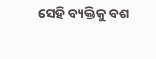ସେହି ବ୍ୟକ୍ତିକୁ ବଶ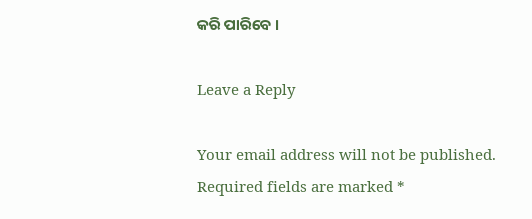କରି ପାରିବେ ।

Leave a Reply

Your email address will not be published. Required fields are marked *